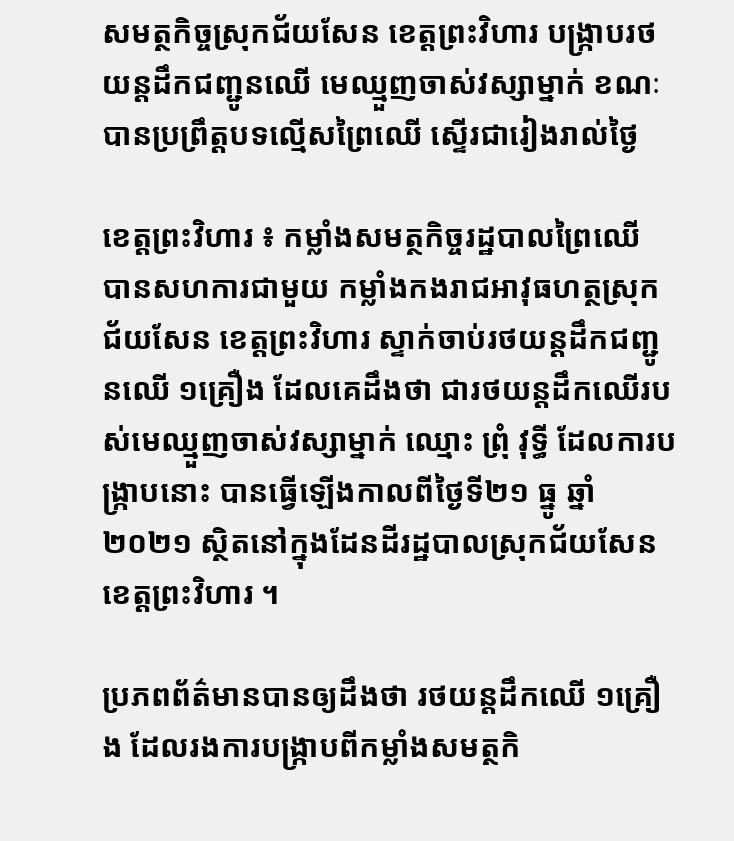សមត្ថកិច្ចស្រុកជ័យសែន ខេត្តព្រះវិហារ បង្ក្រាបរថយន្តដឹកជញ្ជូនឈើ មេឈ្មួញចាស់វស្សាម្នាក់ ខណៈបានប្រព្រឹត្តបទល្មើសព្រៃឈើ ស្ទើរជារៀងរាល់ថ្ងៃ

ខេត្តព្រះវិហារ ៖ កម្លាំងសមត្ថកិច្ចរដ្ឋបាលព្រៃឈើ បានសហការជាមួយ កម្លាំងកងរាជអាវុធហត្ថស្រុកជ័យសែន ខេត្តព្រះវិហារ ស្ទាក់ចាប់រថយន្តដឹកជញ្ជូនឈើ ១គ្រឿង ដែលគេដឹងថា ជារថយន្តដឹកឈើរបស់មេឈ្មួញចាស់វស្សាម្នាក់ ឈ្មោះ ព្រុំ វុទ្ធី ដែលការបង្ក្រាបនោះ បានធ្វើឡើងកាលពីថ្ងៃទី២១ ធ្នូ ឆ្នាំ២០២១ ស្ថិតនៅក្នុងដែនដីរដ្ឋបាលស្រុកជ័យសែន ខេត្តព្រះវិហារ ។

ប្រភពព័ត៌មានបានឲ្យដឹងថា រថយន្តដឹកឈើ ១គ្រឿង ដែលរងការបង្ក្រាបពីកម្លាំងសមត្ថកិ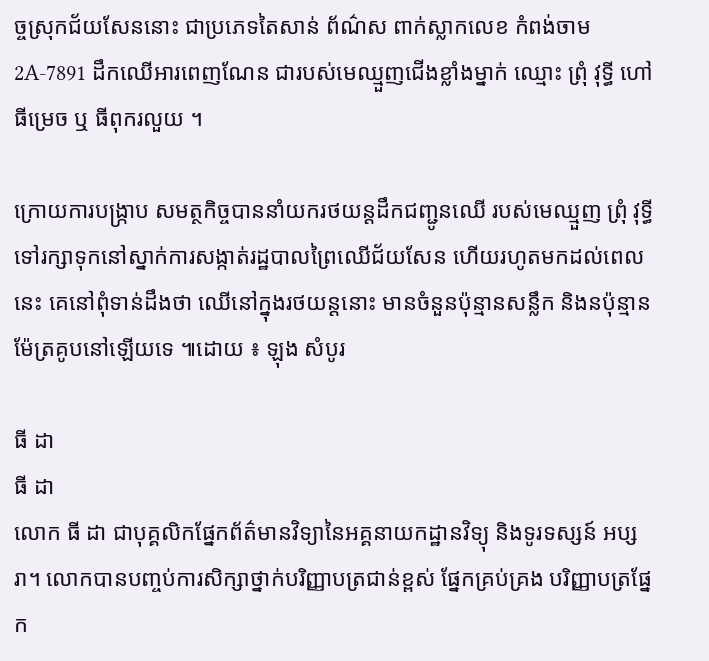ច្ចស្រុកជ័យសែននោះ ជាប្រភេទតៃសាន់ ព័ណ៌ស ពាក់ស្លាកលេខ កំពង់ចាម 2A-7891 ដឹកឈើអារពេញណែន ជារបស់មេឈ្មួញជើងខ្លាំងម្នាក់ ឈ្មោះ ព្រុំ វុទ្ធី ហៅ ធីម្រេច ឬ ធីពុករលួយ ។

ក្រោយការបង្ក្រាប សមត្ថកិច្ចបាននាំយករថយន្តដឹកជញ្ជូនឈើ របស់មេឈ្មួញ ព្រុំ វុទ្ធី ទៅរក្សាទុកនៅស្នាក់ការសង្កាត់រដ្ឋបាលព្រៃឈើជ័យសែន ហើយរហូតមកដល់ពេលនេះ គេនៅពុំទាន់ដឹងថា ឈើនៅក្នុងរថយន្តនោះ មានចំនួនប៉ុន្មានសន្លឹក និងនប៉ុន្មានម៉ែត្រគូបនៅឡើយទេ ៕ដោយ ៖ ឡុង សំបូរ

ធី ដា
ធី ដា
លោក ធី ដា ជាបុគ្គលិកផ្នែកព័ត៌មានវិទ្យានៃអគ្គនាយកដ្ឋានវិទ្យុ និងទូរទស្សន៍ អប្សរា។ លោកបានបញ្ចប់ការសិក្សាថ្នាក់បរិញ្ញាបត្រជាន់ខ្ពស់ ផ្នែកគ្រប់គ្រង បរិញ្ញាបត្រផ្នែក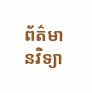ព័ត៌មានវិទ្យា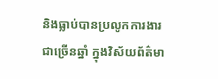និងធ្លាប់បានប្រលូកការងារជាច្រើនឆ្នាំ ក្នុងវិស័យព័ត៌មា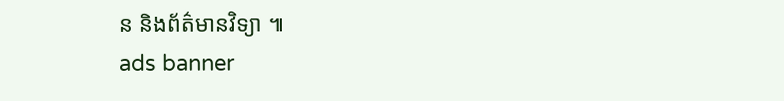ន និងព័ត៌មានវិទ្យា ៕
ads banner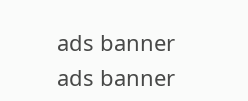ads banner
ads banner